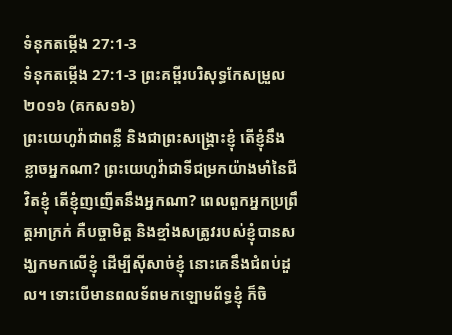ទំនុកតម្កើង 27:1-3
ទំនុកតម្កើង 27:1-3 ព្រះគម្ពីរបរិសុទ្ធកែសម្រួល ២០១៦ (គកស១៦)
ព្រះយេហូវ៉ាជាពន្លឺ និងជាព្រះសង្គ្រោះខ្ញុំ តើខ្ញុំនឹងខ្លាចអ្នកណា? ព្រះយេហូវ៉ាជាទីជម្រកយ៉ាងមាំនៃជីវិតខ្ញុំ តើខ្ញុំញញើតនឹងអ្នកណា? ពេលពួកអ្នកប្រព្រឹត្តអាក្រក់ គឺបច្ចាមិត្ត និងខ្មាំងសត្រូវរបស់ខ្ញុំបានសង្ឃកមកលើខ្ញុំ ដើម្បីស៊ីសាច់ខ្ញុំ នោះគេនឹងជំពប់ដួល។ ទោះបើមានពលទ័ពមកឡោមព័ទ្ធខ្ញុំ ក៏ចិ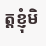ត្តខ្ញុំមិ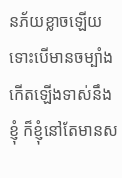នភ័យខ្លាចឡើយ ទោះបើមានចម្បាំងកើតឡើងទាស់នឹងខ្ញុំ ក៏ខ្ញុំនៅតែមានស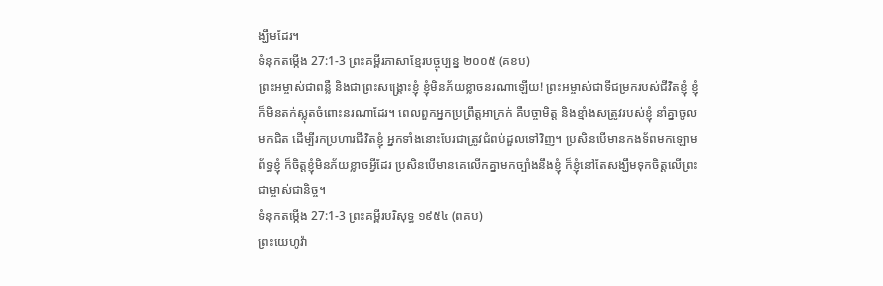ង្ឃឹមដែរ។
ទំនុកតម្កើង 27:1-3 ព្រះគម្ពីរភាសាខ្មែរបច្ចុប្បន្ន ២០០៥ (គខប)
ព្រះអម្ចាស់ជាពន្លឺ និងជាព្រះសង្គ្រោះខ្ញុំ ខ្ញុំមិនភ័យខ្លាចនរណាឡើយ! ព្រះអម្ចាស់ជាទីជម្រករបស់ជីវិតខ្ញុំ ខ្ញុំក៏មិនតក់ស្លុតចំពោះនរណាដែរ។ ពេលពួកអ្នកប្រព្រឹត្តអាក្រក់ គឺបច្ចាមិត្ត និងខ្មាំងសត្រូវរបស់ខ្ញុំ នាំគ្នាចូលមកជិត ដើម្បីរកប្រហារជីវិតខ្ញុំ អ្នកទាំងនោះបែរជាត្រូវជំពប់ដួលទៅវិញ។ ប្រសិនបើមានកងទ័ពមកឡោមព័ទ្ធខ្ញុំ ក៏ចិត្តខ្ញុំមិនភ័យខ្លាចអ្វីដែរ ប្រសិនបើមានគេលើកគ្នាមកច្បាំងនឹងខ្ញុំ ក៏ខ្ញុំនៅតែសង្ឃឹមទុកចិត្តលើព្រះជាម្ចាស់ជានិច្ច។
ទំនុកតម្កើង 27:1-3 ព្រះគម្ពីរបរិសុទ្ធ ១៩៥៤ (ពគប)
ព្រះយេហូវ៉ា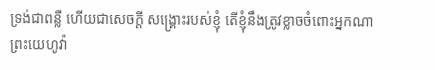ទ្រង់ជាពន្លឺ ហើយជាសេចក្ដី សង្គ្រោះរបស់ខ្ញុំ តើខ្ញុំនឹងត្រូវខ្លាចចំពោះអ្នកណា ព្រះយេហូវ៉ា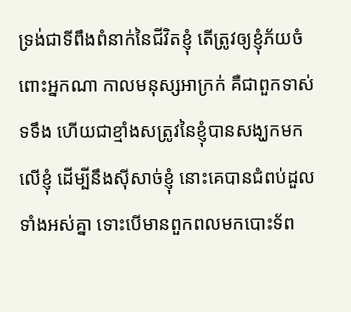ទ្រង់ជាទីពឹងពំនាក់នៃជីវិតខ្ញុំ តើត្រូវឲ្យខ្ញុំភ័យចំពោះអ្នកណា កាលមនុស្សអាក្រក់ គឺជាពួកទាស់ទទឹង ហើយជាខ្មាំងសត្រូវនៃខ្ញុំបានសង្ឃកមកលើខ្ញុំ ដើម្បីនឹងស៊ីសាច់ខ្ញុំ នោះគេបានជំពប់ដួលទាំងអស់គ្នា ទោះបើមានពួកពលមកបោះទ័ព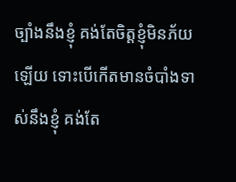ច្បាំងនឹងខ្ញុំ គង់តែចិត្តខ្ញុំមិនភ័យឡើយ ទោះបើកើតមានចំបាំងទាស់នឹងខ្ញុំ គង់តែ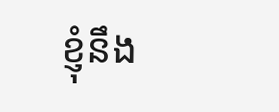ខ្ញុំនឹង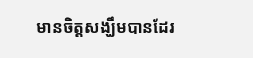មានចិត្តសង្ឃឹមបានដែរ